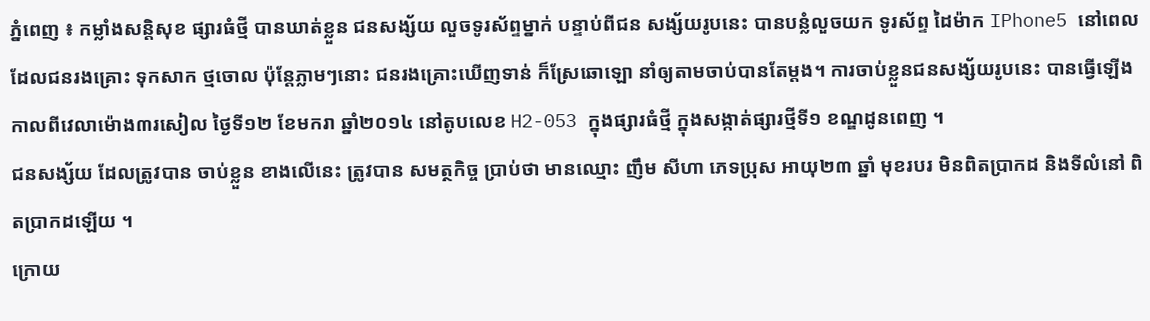ភ្នំពេញ ៖ កម្លាំងសន្តិសុខ ផ្សារធំថ្មី បានឃាត់ខ្លួន ជនសង្ស័យ លួចទូរស័ព្ទម្នាក់ បន្ទាប់ពីជន សង្ស័យរូបនេះ បានបន្លំលួចយក ទូរស័ព្ទ ដៃម៉ាក IPhone5 នៅពេលដែលជនរងគ្រោះ ទុកសាក ថ្មចោល ប៉ុន្តែភ្លាមៗនោះ ជនរងគ្រោះឃើញទាន់ ក៏ស្រែឆោឡោ នាំឲ្យតាមចាប់បានតែម្តង។ ការចាប់ខ្លួនជនសង្ស័យរូបនេះ បានធ្វើឡើង កាលពីវេលាម៉ោង៣រសៀល ថ្ងៃទី១២ ខែមករា ឆ្នាំ២០១៤ នៅតូបលេខ H2-053 ក្នុងផ្សារធំថ្មី ក្នុងសង្កាត់ផ្សារថ្មីទី១ ខណ្ឌដូនពេញ ។
ជនសង្ស័យ ដែលត្រូវបាន ចាប់ខ្លួន ខាងលើនេះ ត្រូវបាន សមត្ថកិច្ច ប្រាប់ថា មានឈ្មោះ ញឹម សីហា ភេទប្រុស អាយុ២៣ ឆ្នាំ មុខរបរ មិនពិតប្រាកដ និងទីលំនៅ ពិតប្រាកដឡើយ ។
ក្រោយ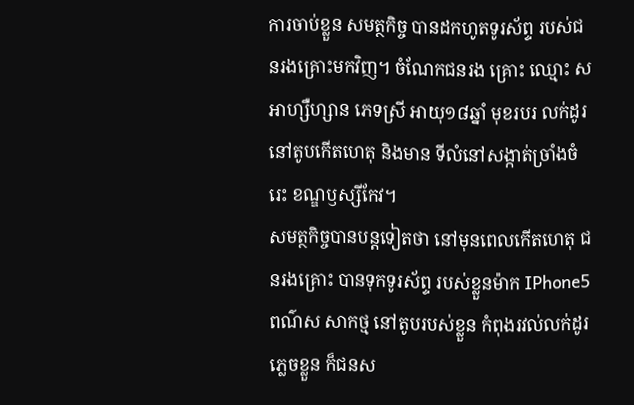ការចាប់ខ្លួន សមត្ថកិច្ច បានដកហូតទូរស័ព្ទ របស់ជនរងគ្រោះមកវិញ។ ចំណែកជនរង គ្រោះ ឈ្មោះ ស អាហ្សឺហ្សាន ភេទស្រី អាយុ១៨ឆ្នាំ មុខរបរ លក់ដូរ នៅតូបកើតហេតុ និងមាន ទីលំនៅសង្កាត់ច្រាំងចំរេះ ខណ្ឌឫស្សីកែវ។
សមត្ថកិច្ចបានបន្តទៀតថា នៅមុនពេលកើតហេតុ ជនរងគ្រោះ បានទុកទូរស័ព្ទ របស់ខ្លួនម៉ាក IPhone5 ពណ៌ស សាកថ្ម នៅតូបរបស់ខ្លួន កំពុងរវល់លក់ដូរភ្លេចខ្លួន ក៏ជនស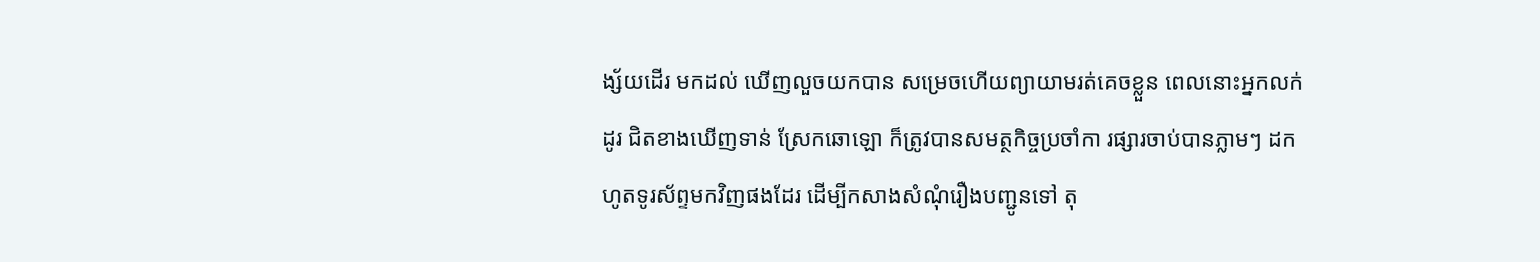ង្ស័យដើរ មកដល់ ឃើញលួចយកបាន សម្រេចហើយព្យាយាមរត់គេចខ្លួន ពេលនោះអ្នកលក់ដូរ ជិតខាងឃើញទាន់ ស្រែកឆោឡោ ក៏ត្រូវបានសមត្ថកិច្ចប្រចាំកា រផ្សារចាប់បានភ្លាមៗ ដកហូតទូរស័ព្ទមកវិញផងដែរ ដើម្បីកសាងសំណុំរឿងបញ្ជូនទៅ តុ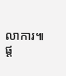លាការ៕
ផ្ត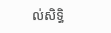ល់សិទ្ធិ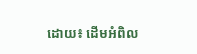ដោយ៖ ដើមអំពិល